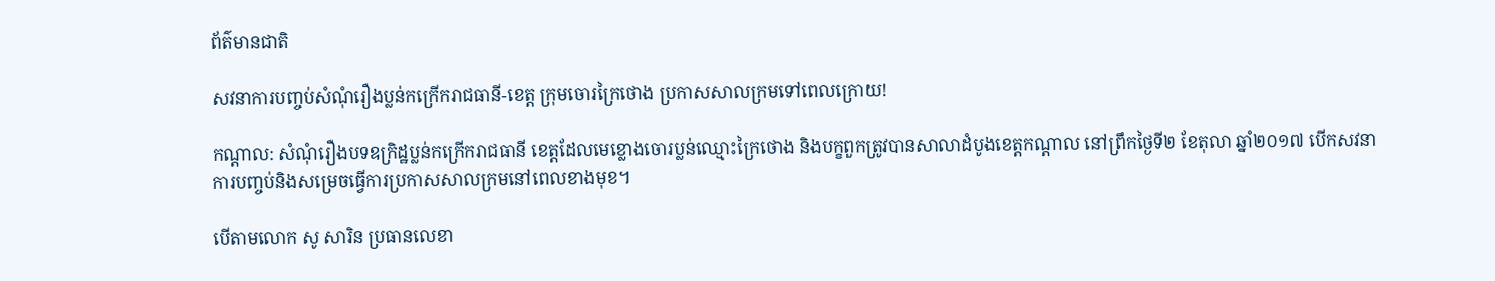ព័ត៌មានជាតិ

សវនាការបញ្ចប់សំណុំរឿងប្លន់កក្រើករាជធានី-ខេត្ត ក្រុមចោរក្រៃថោង ប្រកាសសាលក្រមទៅពេលក្រោយ!

កណ្តាល: សំណុំរឿងបទឧក្រិដ្ឋប្លន់កក្រើករាជធានី ខេត្តដែលមេខ្លោងចោរប្លន់ឈ្មោះក្រៃថោង និងបក្ខពួកត្រូវបានសាលាដំបូងខេត្តកណ្តាល នៅព្រឹកថ្ងៃទី២ ខែតុលា ឆ្នាំ២០១៧ បើកសវនាការបញ្ចប់និងសម្រេចធ្វើការប្រកាសសាលក្រមនៅពេលខាងមុខ។

បើតាមលោក សូ សារិន ប្រធានលេខា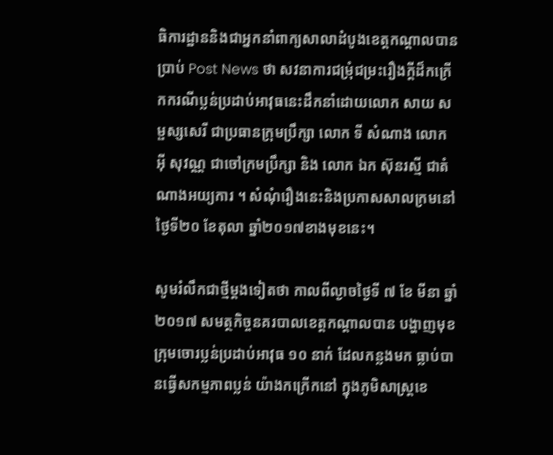ធិការដ្ឋាននិងជាអ្នកនាំពាក្យសាលាដំបូងខេត្តកណ្តាលបានប្រាប់ Post News ថា សវនាការជម្រុំជម្រះរឿងក្តីដ៏កក្រើកករណីប្លន់ប្រដាប់អាវុធនេះដឹកនាំដោយលោក សាយ សម្ផស្សសេរី ជាប្រធានក្រុមប្រឹក្សា លោក ទី សំណាង លោក អ៊ី សុវណ្ណ ជាចៅក្រមប្រឹក្សា និង លោក ឯក ស៊ុនរស្មី ជាតំណាងអយ្យការ ។ សំណុំរឿងនេះនិងប្រកាសសាលក្រមនៅថ្ងៃទី២០ ខែតុលា ឆ្នាំ២០១៧ខាងមុខនេះ។

សូមរំលឹកជាថ្មីម្ដងទៀតថា កាលពីល្ងាចថ្ងៃទី ៧ ខែ មីនា ឆ្នាំ២០១៧ សមត្ថកិច្ចនគរបាលខេត្ដកណ្ដាលបាន បង្ហាញមុខក្រុមចោរប្លន់ប្រដាប់អាវុធ ១០ នាក់ ដែលកន្លងមក ធ្លាប់បានធ្វើសកម្មភាពប្លន់ យ៉ាងកក្រើកនៅ ក្នុងភូមិសាស្ត្រខេ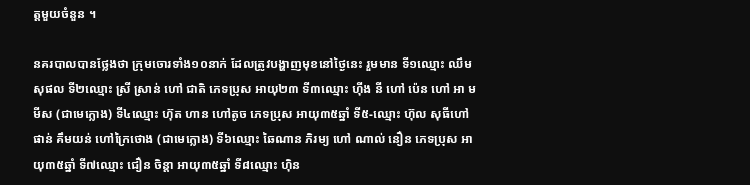ត្ដមួយចំនួន ។

នគរបាលបានថ្លែងថា ក្រុមចោរទាំង១០នាក់ ដែលត្រូវបង្ហាញមុខនៅថ្ងៃនេះ រួមមាន ទី១ឈ្មោះ ឈឹម សុផល ទី២ឈ្មោះ ស្រី ស្រាន់ ហៅ ជាតិ ភេទប្រុស អាយុ២៣ ទី៣ឈ្មោះ ហ៊ីង នី ហៅ ប៉េន ហៅ អា មមីស (ជាមេក្លោង) ទី៤ឈ្មោះ ហ៊ុត ហាន ហៅតូច ភេទប្រុស អាយុ៣៥ឆ្នាំ ទី៥-ឈ្មោះ ហ៊ុល សុធីហៅផាន់ គឹមយន់ ហៅក្រៃថោង (ជាមេក្លោង) ទី៦ឈ្មោះ ឆៃណាន ភិរម្យ ហៅ ណាល់ នឿន ភេទប្រុស អាយុ៣៥ឆ្នាំ ទី៧ឈ្មោះ ជឿន ចិន្ដា អាយុ៣៥ឆ្នាំ ទី៨ឈ្មោះ ហ៊ិន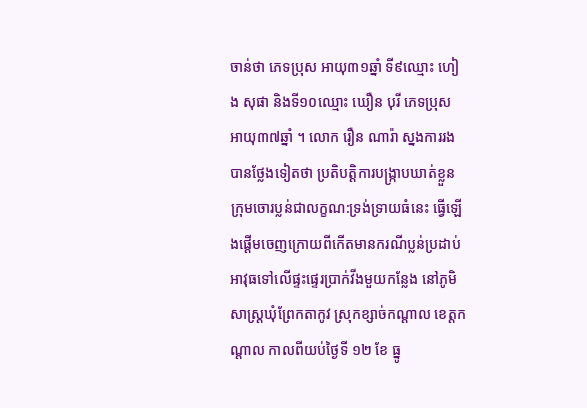ចាន់ថា ភេទប្រុស អាយុ៣១ឆ្នាំ ទី៩ឈ្មោះ ហៀង សុផា និងទី១០ឈ្មោះ ឃឿន បុរី ភេទប្រុស អាយុ៣៧ឆ្នាំ ។ លោក រឿន ណារ៉ា ស្នងការរងបានថ្លែងទៀតថា ប្រតិបត្ដិការបង្រ្កាបឃាត់ខ្លួនក្រុមចោរប្លន់ជាលក្ខណ:ទ្រង់ទ្រាយធំនេះ ធ្វើឡើងផ្ដើមចេញក្រោយពីកើតមានករណីប្លន់ប្រដាប់អាវុធទៅលើផ្ទះផ្ទេរប្រាក់វីងមួយកន្លែង នៅភូមិសាស្ត្រឃុំព្រែកតាកូវ ស្រុកខ្សាច់កណ្ដាល ខេត្ដកណ្ដាល កាលពីយប់ថ្ងៃទី ១២ ខែ ធ្នូ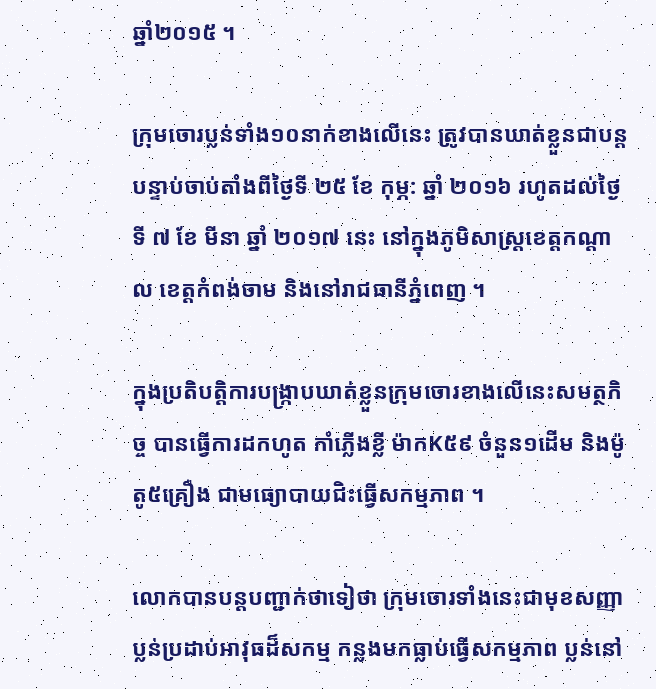ឆ្នាំ២០១៥ ។

ក្រុមចោរប្លន់ទាំង១០នាក់ខាងលើនេះ ត្រូវបានឃាត់ខ្លួនជាបន្ដបន្ទាប់ចាប់តាំងពីថ្ងៃទី ២៥ ខែ កុម្ភ: ឆ្នាំ ២០១៦ រហូតដល់ថ្ងៃទី ៧ ខែ មីនា ឆ្នាំ ២០១៧ នេះ នៅក្នុងភូមិសាស្រ្ដខេត្ដកណ្ដាល ខេត្ដកំពង់ចាម និងនៅរាជធានីភ្នំពេញ ។

ក្នុងប្រតិបត្ដិការបង្រ្កាបឃាត់ខ្លួនក្រុមចោរខាងលើនេះសមត្ថកិច្ច បានធ្វើការដកហូត កាំភ្លើងខ្លី ម៉ាកK៥៩ ចំនួន១ដើម និងម៉ូតូ៥គ្រឿង ជាមធ្យោបាយជិះធ្វើសកម្មភាព ។

លោកបានបន្តបញ្ជាក់ថាទៀថា ក្រុមចោរទាំងនេះជាមុខសញ្ញាប្លន់ប្រដាប់អាវុធដ៏សកម្ម កន្លងមកធ្លាប់ធ្វើសកម្មភាព ប្លន់នៅ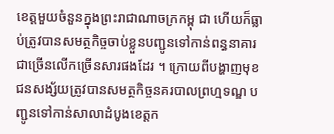ខេត្ដមួយចំនួនក្នុងព្រះរាជាណាចក្រកម្ពុ ជា ហើយក៏ធ្លាប់ត្រូវបានសមត្ថកិច្ចចាប់ខ្លួនបញ្ជូនទៅកាន់ពន្ធនាគារជាច្រើនលើកច្រើនសារផងដែរ ។ ក្រោយពីបង្ហាញមុខ ជនសង្ស័យត្រូវបានសមត្ថកិច្ចនគរបាលព្រហ្មទណ្ឌ បញ្ជូនទៅកាន់សាលាដំបូងខេត្ដក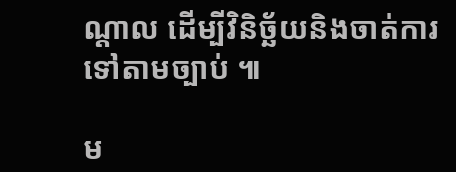ណ្ដាល ដើម្បីវិនិច្ឆ័យនិងចាត់ការទៅតាមច្បាប់ ៕

ម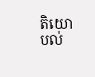តិយោបល់